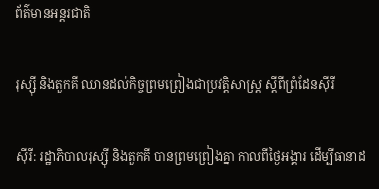ព័ត៌មានអន្តរជាតិ

រុស្ស៊ី និងតួកគី ឈានដល់កិច្ចព្រមព្រៀងជាប្រវត្តិសាស្ត្រ ស្តីពីព្រំដែនស៊ីរី

ស៊ីរី: រដ្ឋាភិបាលរុស្ស៊ី និងតួកគី បានព្រមព្រៀងគ្នា កាលពីថ្ងៃអង្គារ ដើម្បីធានាដ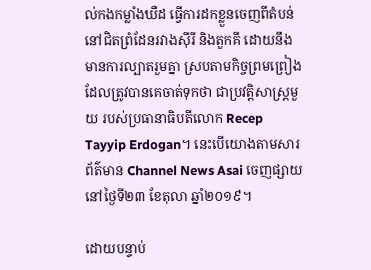ល់កងកម្លាំងឃឺដ ធ្វើការដកខ្លួនចេញពីតំបន់ នៅជិតព្រំដែនរវាងស៊ីរី និងតួកគី ដោយនឹងមានការល្បាតរួមគ្នា ស្របតាមកិច្ចព្រមព្រៀង ដែលត្រូវបានគេចាត់ទុកថា ជាប្រវត្តិសាស្ត្រមួយ របស់ប្រធានាធិបតីលោក Recep Tayyip Erdogan។ នេះបើយោងតាមសារព័ត៌មាន Channel News Asai ចេញផ្សាយនៅថ្ងៃទី២៣ ខែតុលា ឆ្នាំ២០១៩។

ដោយបន្ទាប់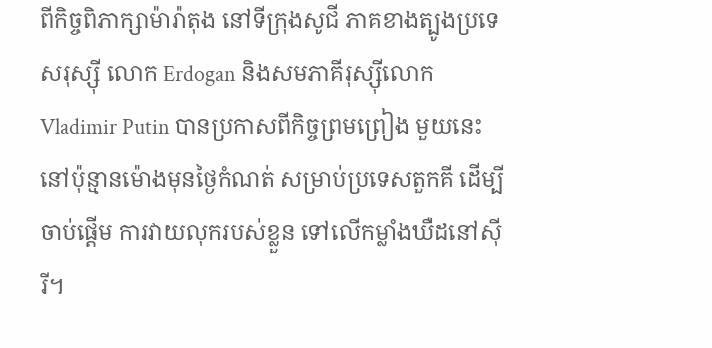ពីកិច្ចពិភាក្សាម៉ារ៉ាតុង នៅទីក្រុងសូជី ភាគខាងត្បូងប្រទេសរុស្ស៊ី លោក Erdogan និងសមភាគីរុស្ស៊ីលោក Vladimir Putin បានប្រកាសពីកិច្ចព្រមព្រៀង មួយនេះ នៅប៉ុន្មានម៉ោងមុនថ្ងៃកំណត់ សម្រាប់ប្រទេសតួកគី ដើម្បីចាប់ផ្តើម ការវាយលុករបស់ខ្លួន ទៅលើកម្លាំងឃឺដនៅស៊ីរី។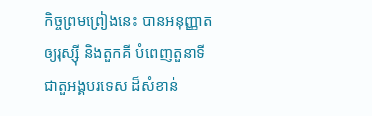កិច្ចព្រមព្រៀងនេះ បានអនុញ្ញាតឲ្យរុស្ស៊ី និងតួកគី បំពេញតួនាទីជាតួអង្គបរទេស ដ៏សំខាន់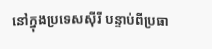នៅក្នុងប្រទេសស៊ីរី បន្ទាប់ពីប្រធា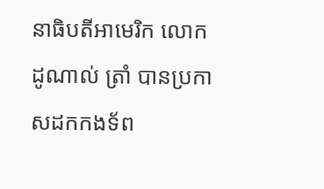នាធិបតីអាមេរិក លោក ដូណាល់ ត្រាំ បានប្រកាសដកកងទ័ព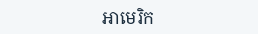អាមេរិក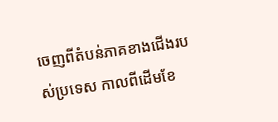ចេញពីតំបន់ភាគខាងជើងរបស់ប្រទេស កាលពីដើមខែ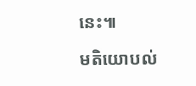នេះ៕

មតិយោបល់